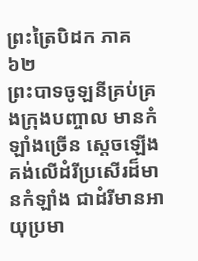ព្រះត្រៃបិដក ភាគ ៦២
ព្រះបាទចូឡនីគ្រប់គ្រងក្រុងបញ្ចាល មានកំឡាំងច្រើន ស្តេចឡើងគង់លើដំរីប្រសើរដ៏មានកំឡាំង ជាដំរីមានអាយុប្រមា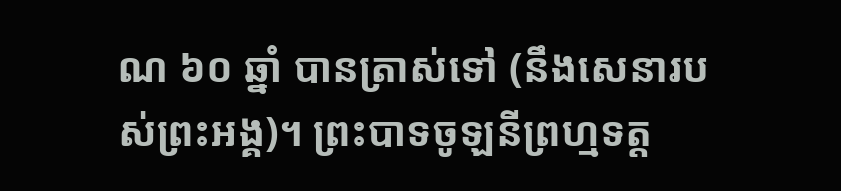ណ ៦០ ឆ្នាំ បានត្រាស់ទៅ (នឹងសេនារបស់ព្រះអង្គ)។ ព្រះបាទចូឡនីព្រហ្មទត្ត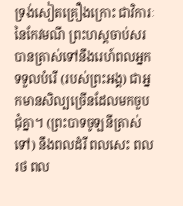ទ្រង់សៀតគ្រឿងក្រោះ ជាវិការៈនៃកែវមណី ព្រះហស្តចាប់សរ បានត្រាស់ទៅនឹងរេហ៍ពលអ្នកទទួលបំរើ (របស់ព្រះអង្គ) ជាអ្នកមានសិល្បច្រើនដែលមកចួបជុំគ្នា។ (ព្រះបាទចូឡនីត្រាស់ទៅ) នឹងពលដំរី ពលសេះ ពលរថ ពល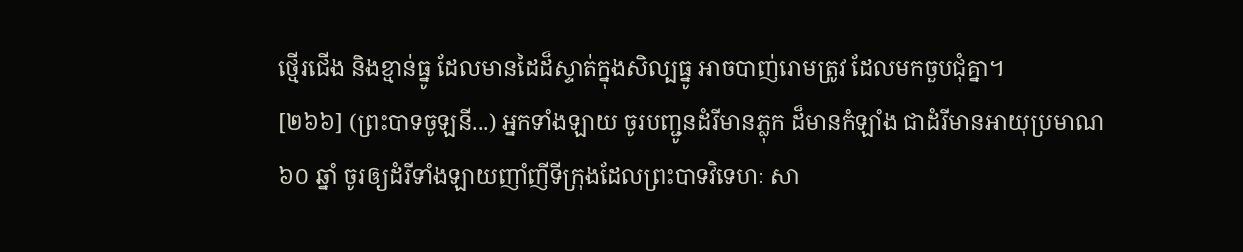ថ្មើរជើង និងខ្មាន់ធ្នូ ដែលមានដៃដ៏ស្ទាត់ក្នុងសិល្បធ្នូ អាចបាញ់រោមត្រូវ ដែលមកចួបជុំគ្នា។
[២៦៦] (ព្រះបាទចូឡនី...) អ្នកទាំងឡាយ ចូរបញ្ជូនដំរីមានភ្លុក ដ៏មានកំឡាំង ជាដំរីមានអាយុប្រមាណ ៦០ ឆ្នាំ ចូរឲ្យដំរីទាំងឡាយញាំញីទីក្រុងដែលព្រះបាទវិទេហៈ សា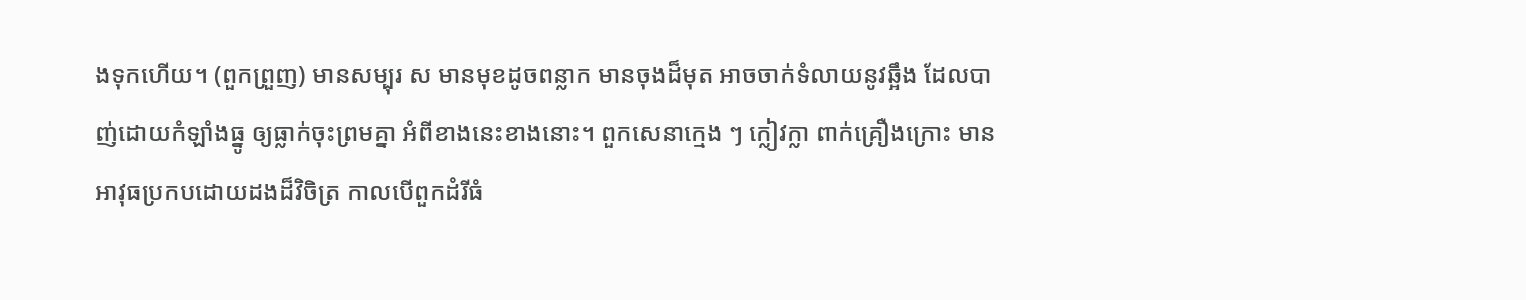ងទុកហើយ។ (ពួកព្រួញ) មានសម្បុរ ស មានមុខដូចពន្លាក មានចុងដ៏មុត អាចចាក់ទំលាយនូវឆ្អឹង ដែលបាញ់ដោយកំឡាំងធ្នូ ឲ្យធ្លាក់ចុះព្រមគ្នា អំពីខាងនេះខាងនោះ។ ពួកសេនាកេ្មង ៗ ក្លៀវក្លា ពាក់គ្រឿងក្រោះ មានអាវុធប្រកបដោយដងដ៏វិចិត្រ កាលបើពួកដំរីធំ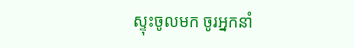ស្ទុះចូលមក ចូរអ្នកនាំ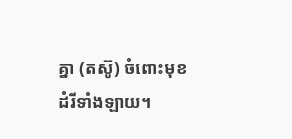គ្នា (តស៊ូ) ចំពោះមុខដំរីទាំងឡាយ។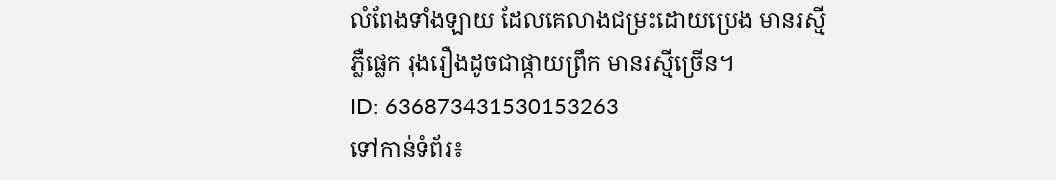លំពែងទាំងឡាយ ដែលគេលាងជម្រះដោយប្រេង មានរស្មីភ្លឺផ្លេក រុងរឿងដូចជាផ្កាយព្រឹក មានរស្មីច្រើន។
ID: 636873431530153263
ទៅកាន់ទំព័រ៖